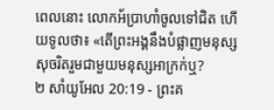ពេលនោះ លោកអ័ប្រាហាំចូលទៅជិត ហើយទូលថា៖ «តើព្រះអង្គនឹងបំផ្លាញមនុស្សសុចរិតរួមជាមួយមនុស្សអាក្រក់ឬ?
២ សាំយូអែល 20:19 - ព្រះគ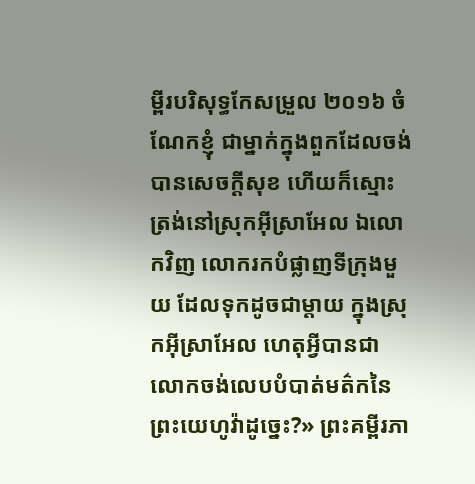ម្ពីរបរិសុទ្ធកែសម្រួល ២០១៦ ចំណែកខ្ញុំ ជាម្នាក់ក្នុងពួកដែលចង់បានសេចក្ដីសុខ ហើយក៏ស្មោះត្រង់នៅស្រុកអ៊ីស្រាអែល ឯលោកវិញ លោករកបំផ្លាញទីក្រុងមួយ ដែលទុកដូចជាម្តាយ ក្នុងស្រុកអ៊ីស្រាអែល ហេតុអ្វីបានជាលោកចង់លេបបំបាត់មត៌កនៃព្រះយេហូវ៉ាដូច្នេះ?» ព្រះគម្ពីរភា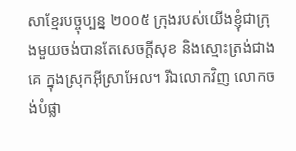សាខ្មែរបច្ចុប្បន្ន ២០០៥ ក្រុងរបស់យើងខ្ញុំជាក្រុងមួយចង់បានតែសេចក្ដីសុខ និងស្មោះត្រង់ជាងគេ ក្នុងស្រុកអ៊ីស្រាអែល។ រីឯលោកវិញ លោកចង់បំផ្លា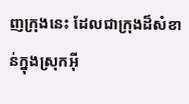ញក្រុងនេះ ដែលជាក្រុងដ៏សំខាន់ក្នុងស្រុកអ៊ី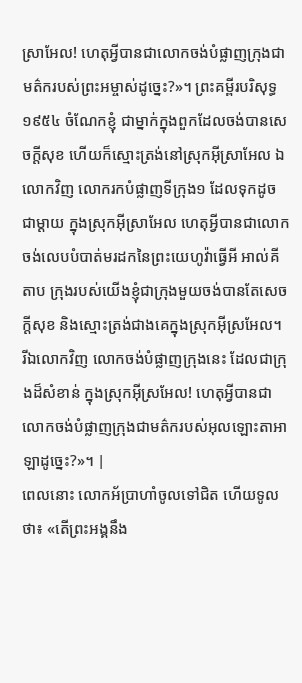ស្រាអែល! ហេតុអ្វីបានជាលោកចង់បំផ្លាញក្រុងជាមត៌ករបស់ព្រះអម្ចាស់ដូច្នេះ?»។ ព្រះគម្ពីរបរិសុទ្ធ ១៩៥៤ ចំណែកខ្ញុំ ជាម្នាក់ក្នុងពួកដែលចង់បានសេចក្ដីសុខ ហើយក៏ស្មោះត្រង់នៅស្រុកអ៊ីស្រាអែល ឯលោកវិញ លោករកបំផ្លាញទីក្រុង១ ដែលទុកដូចជាម្តាយ ក្នុងស្រុកអ៊ីស្រាអែល ហេតុអ្វីបានជាលោកចង់លេបបំបាត់មរដកនៃព្រះយេហូវ៉ាធ្វើអី អាល់គីតាប ក្រុងរបស់យើងខ្ញុំជាក្រុងមួយចង់បានតែសេចក្តីសុខ និងស្មោះត្រង់ជាងគេក្នុងស្រុកអ៊ីស្រអែល។ រីឯលោកវិញ លោកចង់បំផ្លាញក្រុងនេះ ដែលជាក្រុងដ៏សំខាន់ ក្នុងស្រុកអ៊ីស្រអែល! ហេតុអ្វីបានជាលោកចង់បំផ្លាញក្រុងជាមត៌ករបស់អុលឡោះតាអាឡាដូច្នេះ?»។ |
ពេលនោះ លោកអ័ប្រាហាំចូលទៅជិត ហើយទូលថា៖ «តើព្រះអង្គនឹង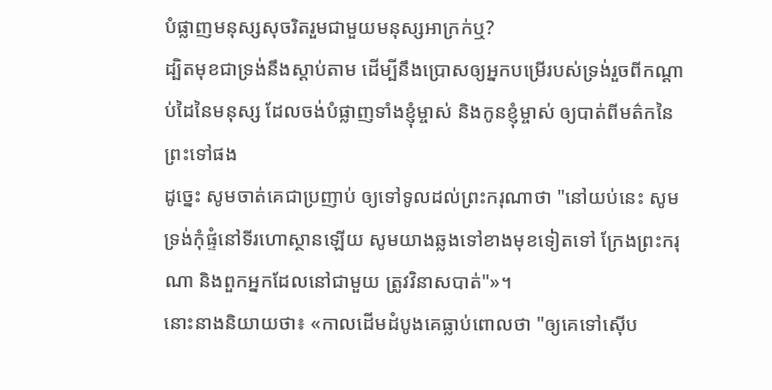បំផ្លាញមនុស្សសុចរិតរួមជាមួយមនុស្សអាក្រក់ឬ?
ដ្បិតមុខជាទ្រង់នឹងស្តាប់តាម ដើម្បីនឹងប្រោសឲ្យអ្នកបម្រើរបស់ទ្រង់រួចពីកណ្ដាប់ដៃនៃមនុស្ស ដែលចង់បំផ្លាញទាំងខ្ញុំម្ចាស់ និងកូនខ្ញុំម្ចាស់ ឲ្យបាត់ពីមត៌កនៃព្រះទៅផង
ដូច្នេះ សូមចាត់គេជាប្រញាប់ ឲ្យទៅទូលដល់ព្រះករុណាថា "នៅយប់នេះ សូមទ្រង់កុំផ្ទំនៅទីរហោស្ថានឡើយ សូមយាងឆ្លងទៅខាងមុខទៀតទៅ ក្រែងព្រះករុណា និងពួកអ្នកដែលនៅជាមួយ ត្រូវវិនាសបាត់"»។
នោះនាងនិយាយថា៖ «កាលដើមដំបូងគេធ្លាប់ពោលថា "ឲ្យគេទៅស៊ើប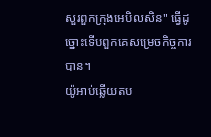សួរពួកក្រុងអេបិលសិន" ធ្វើដូច្នោះទើបពួកគេសម្រេចកិច្ចការបាន។
យ៉ូអាប់ឆ្លើយតប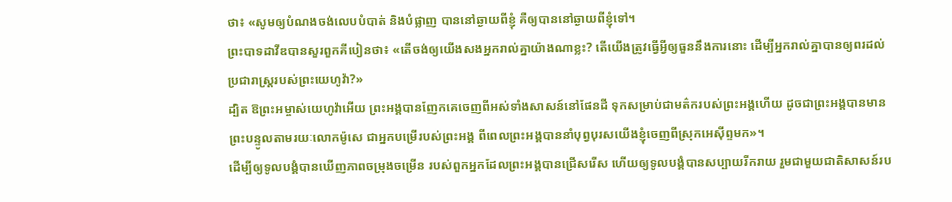ថា៖ «សូមឲ្យបំណងចង់លេបបំបាត់ និងបំផ្លាញ បាននៅឆ្ងាយពីខ្ញុំ គឺឲ្យបាននៅឆ្ងាយពីខ្ញុំទៅ។
ព្រះបាទដាវីឌបានសួរពួកគីបៀនថា៖ «តើចង់ឲ្យយើងសងអ្នករាល់គ្នាយ៉ាងណាខ្លះ? តើយើងត្រូវធ្វើអ្វីឲ្យធួននឹងការនោះ ដើម្បីអ្នករាល់គ្នាបានឲ្យពរដល់ប្រជារាស្រ្តរបស់ព្រះយេហូវ៉ា?»
ដ្បិត ឱព្រះអម្ចាស់យេហូវ៉ាអើយ ព្រះអង្គបានញែកគេចេញពីអស់ទាំងសាសន៍នៅផែនដី ទុកសម្រាប់ជាមត៌ករបស់ព្រះអង្គហើយ ដូចជាព្រះអង្គបានមានព្រះបន្ទូលតាមរយៈលោកម៉ូសេ ជាអ្នកបម្រើរបស់ព្រះអង្គ ពីពេលព្រះអង្គបាននាំបុព្វបុរសយើងខ្ញុំចេញពីស្រុកអេស៊ីព្ទមក»។
ដើម្បីឲ្យទូលបង្គំបានឃើញភាពចម្រុងចម្រើន របស់ពួកអ្នកដែលព្រះអង្គបានជ្រើសរើស ហើយឲ្យទូលបង្គំបានសប្បាយរីករាយ រួមជាមួយជាតិសាសន៍រប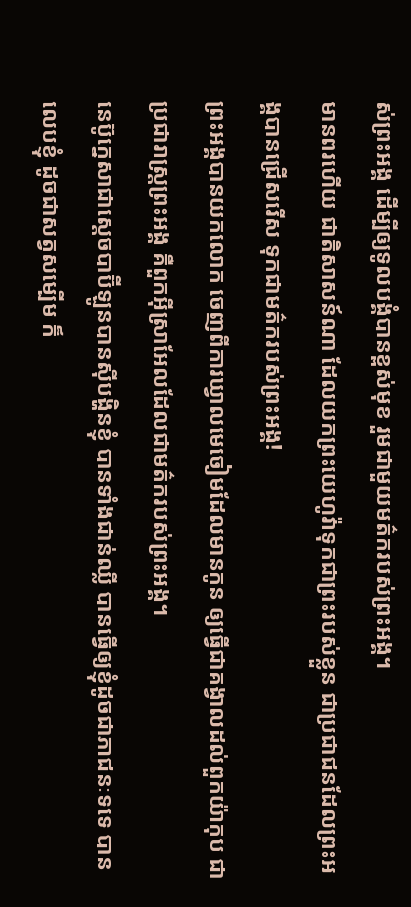ស់ព្រះអង្គ ដើម្បីឲ្យទូលបង្គំបានខ្ពស់មុខ រួមជាមួយមត៌ករបស់ព្រះអង្គ។
មានពរហើយ ជាតិសាសន៍ណា ដែលយកព្រះយេហូវ៉ាទុកជាព្រះរបស់ខ្លួន ជាប្រជាជនដែលព្រះអង្គបានជ្រើសរើស ទុកជាមត៌ករបស់ព្រះអង្គ!
ព្រះអង្គបានយកលោក ចេញពីការឃ្វាលមេចៀមដែលមានកូន ឲ្យធ្វើជាគង្វាលដល់ពួកយ៉ាកុប ជាប្រជារាស្ត្រព្រះអង្គ គឺពួកអ៊ីស្រាអែលដែលជាមត៌ករបស់ព្រះអង្គ។
នេប៊ូក្នេសាជាស្តេចបាប៊ីឡូនបានស៊ីបង្ហិនខ្ញុំ បានទាំងជាន់ឈ្លី បានធ្វើឲ្យខ្ញុំដូចជាភាជនៈទទេ បានលេបខ្ញុំ ដូចជាសត្វសម្បើម ក៏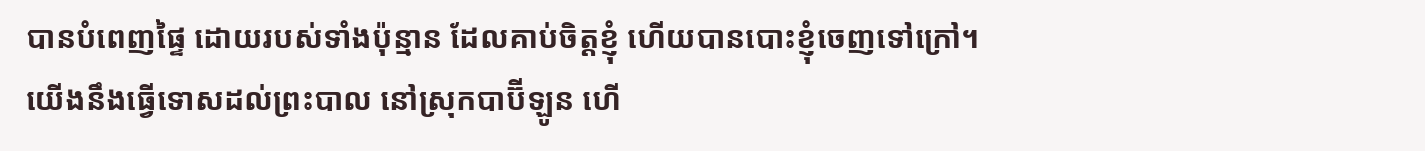បានបំពេញផ្ទៃ ដោយរបស់ទាំងប៉ុន្មាន ដែលគាប់ចិត្តខ្ញុំ ហើយបានបោះខ្ញុំចេញទៅក្រៅ។
យើងនឹងធ្វើទោសដល់ព្រះបាល នៅស្រុកបាប៊ីឡូន ហើ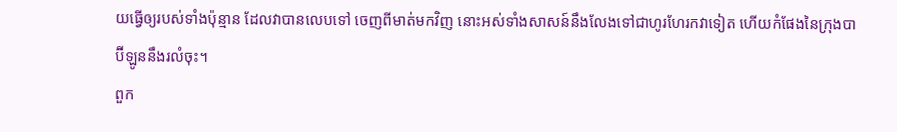យធ្វើឲ្យរបស់ទាំងប៉ុន្មាន ដែលវាបានលេបទៅ ចេញពីមាត់មកវិញ នោះអស់ទាំងសាសន៍នឹងលែងទៅជាហូរហែរកវាទៀត ហើយកំផែងនៃក្រុងបាប៊ីឡូននឹងរលំចុះ។
ពួក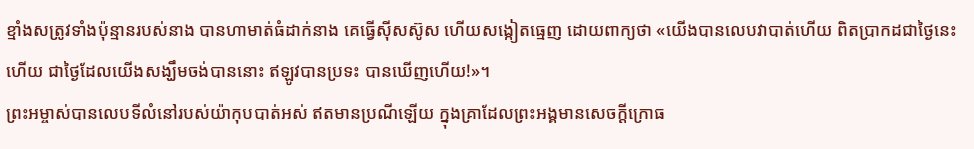ខ្មាំងសត្រូវទាំងប៉ុន្មានរបស់នាង បានហាមាត់ធំដាក់នាង គេធ្វើស៊ីសស៊ូស ហើយសង្កៀតធ្មេញ ដោយពាក្យថា «យើងបានលេបវាបាត់ហើយ ពិតប្រាកដជាថ្ងៃនេះហើយ ជាថ្ងៃដែលយើងសង្ឃឹមចង់បាននោះ ឥឡូវបានប្រទះ បានឃើញហើយ!»។
ព្រះអម្ចាស់បានលេបទីលំនៅរបស់យ៉ាកុបបាត់អស់ ឥតមានប្រណីឡើយ ក្នុងគ្រាដែលព្រះអង្គមានសេចក្ដីក្រោធ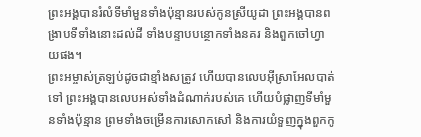ព្រះអង្គបានរំលំទីមាំមួនទាំងប៉ុន្មានរបស់កូនស្រីយូដា ព្រះអង្គបានពង្រាបទីទាំងនោះដល់ដី ទាំងបន្ទាបបន្ថោកទាំងនគរ និងពួកចៅហ្វាយផង។
ព្រះអម្ចាស់ត្រឡប់ដូចជាខ្មាំងសត្រូវ ហើយបានលេបអ៊ីស្រាអែលបាត់ទៅ ព្រះអង្គបានលេបអស់ទាំងដំណាក់របស់គេ ហើយបំផ្លាញទីមាំមួនទាំងប៉ុន្មាន ព្រមទាំងចម្រើនការសោកសៅ និងការយំទួញក្នុងពួកកូ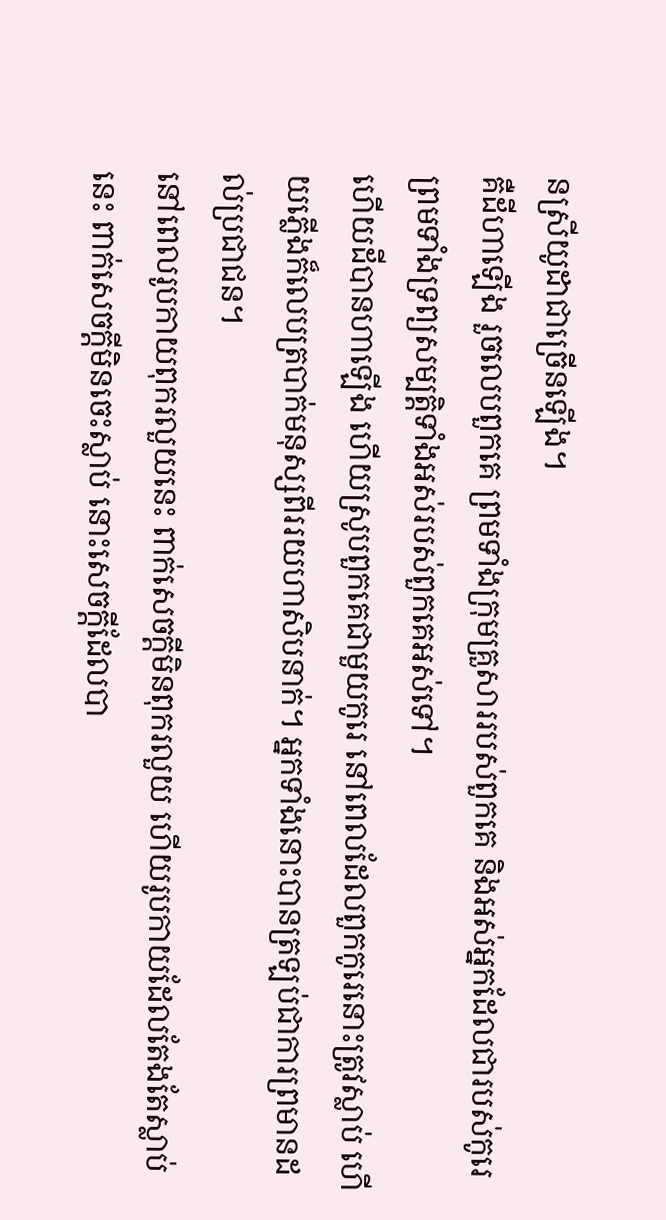នស្រីយូដាជាច្រើនឡើង។
គឺដីហាឡើង រួចលេបពួកគេ ព្រមទាំងក្រុមគ្រួសាររបស់ពួកគេ និងអស់អ្នកដែលជារបស់កូរេ ព្រមទាំងទ្រព្យសម្បត្តិទាំងអស់របស់ពួកគេអស់ទៅ។
ហើយដីបានហាឡើង ហើយស្រូបពួកគេជាមួយកូរេ នៅពេលដែលពួកកូរេនោះត្រូវស្លាប់ ហើយភ្លើងក៏លេបត្របាក់មនុស្សពីររយហាសិបនាក់។ អ្នកទាំងនោះបានត្រឡប់ជាការព្រមានដល់ប្រជាជន។
នៅពេលរូបកាយពុករលួយនេះ ពាក់សេចក្តីមិនពុករលួយ ហើយរូបកាយដែលតែងតែស្លាប់នេះ ពាក់សេចក្តីមិនចេះស្លាប់ នោះសេចក្ដីដែលបា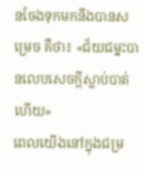នចែងទុកមកនឹងបានសម្រេច គឺថា៖ «ជ័យជម្នះបានលេបសេចក្តីស្លាប់បាត់ហើយ»
ពេលយើងនៅក្នុងជម្រ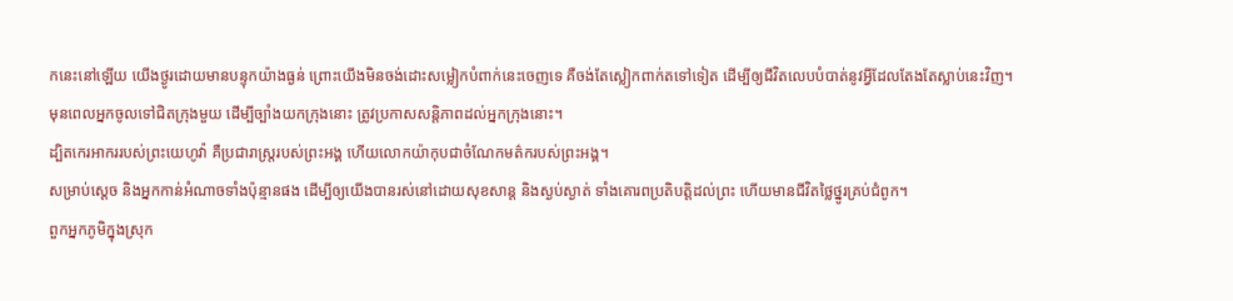កនេះនៅឡើយ យើងថ្ងូរដោយមានបន្ទុកយ៉ាងធ្ងន់ ព្រោះយើងមិនចង់ដោះសម្លៀកបំពាក់នេះចេញទេ គឺចង់តែស្លៀកពាក់តទៅទៀត ដើម្បីឲ្យជីវិតលេបបំបាត់នូវអ្វីដែលតែងតែស្លាប់នេះវិញ។
មុនពេលអ្នកចូលទៅជិតក្រុងមួយ ដើម្បីច្បាំងយកក្រុងនោះ ត្រូវប្រកាសសន្ដិភាពដល់អ្នកក្រុងនោះ។
ដ្បិតកេរអាកររបស់ព្រះយេហូវ៉ា គឺប្រជារាស្ត្ររបស់ព្រះអង្គ ហើយលោកយ៉ាកុបជាចំណែកមត៌ករបស់ព្រះអង្គ។
សម្រាប់ស្តេច និងអ្នកកាន់អំណាចទាំងប៉ុន្មានផង ដើម្បីឲ្យយើងបានរស់នៅដោយសុខសាន្ត និងស្ងប់ស្ងាត់ ទាំងគោរពប្រតិបត្តិដល់ព្រះ ហើយមានជីវិតថ្លៃថ្នូរគ្រប់ជំពូក។
ពួកអ្នកភូមិក្នុងស្រុក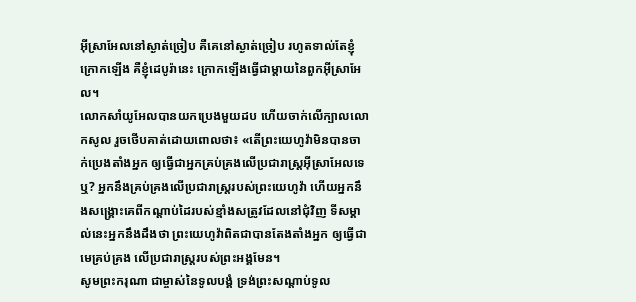អ៊ីស្រាអែលនៅស្ងាត់ច្រៀប គឺគេនៅស្ងាត់ច្រៀប រហូតទាល់តែខ្ញុំក្រោកឡើង គឺខ្ញុំដេបូរ៉ានេះ ក្រោកឡើងធ្វើជាម្តាយនៃពួកអ៊ីស្រាអែល។
លោកសាំយូអែលបានយកប្រេងមួយដប ហើយចាក់លើក្បាលលោកសូល រួចថើបគាត់ដោយពោលថា៖ «តើព្រះយេហូវ៉ាមិនបានចាក់ប្រេងតាំងអ្នក ឲ្យធ្វើជាអ្នកគ្រប់គ្រងលើប្រជារាស្ត្រអ៊ីស្រាអែលទេឬ? អ្នកនឹងគ្រប់គ្រងលើប្រជារាស្រ្តរបស់ព្រះយេហូវ៉ា ហើយអ្នកនឹងសង្គ្រោះគេពីកណ្ដាប់ដៃរបស់ខ្មាំងសត្រូវដែលនៅជុំវិញ ទីសម្គាល់នេះអ្នកនឹងដឹងថា ព្រះយេហូវ៉ាពិតជាបានតែងតាំងអ្នក ឲ្យធ្វើជាមេគ្រប់គ្រង លើប្រជារាស្ត្ររបស់ព្រះអង្គមែន។
សូមព្រះករុណា ជាម្ចាស់នៃទូលបង្គំ ទ្រង់ព្រះសណ្តាប់ទូល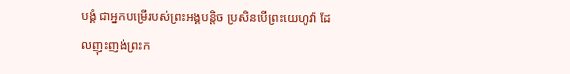បង្គំ ជាអ្នកបម្រើរបស់ព្រះអង្គបន្តិច ប្រសិនបើព្រះយេហូវ៉ា ដែលញុះញង់ព្រះក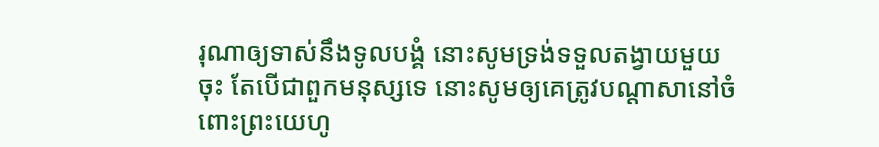រុណាឲ្យទាស់នឹងទូលបង្គំ នោះសូមទ្រង់ទទួលតង្វាយមួយចុះ តែបើជាពួកមនុស្សទេ នោះសូមឲ្យគេត្រូវបណ្ដាសានៅចំពោះព្រះយេហូ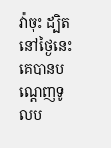វ៉ាចុះ ដ្បិតនៅថ្ងៃនេះ គេបានបណ្តេញទូលប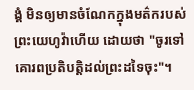ង្គំ មិនឲ្យមានចំណែកក្នុងមត៌ករបស់ព្រះយេហូវ៉ាហើយ ដោយថា "ចូរទៅគោរពប្រតិបត្តិដល់ព្រះដទៃចុះ"។